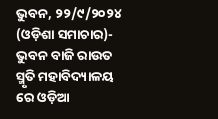ଭୁବନ, ୨୨/୯/୨୦୨୪ (ଓଡ଼ିଶା ସମାଚାର)- ଭୁବନ ବାଜି ରାଉତ ସ୍ମୃତି ମହାବିଦ୍ୟାଳୟ ରେ ଓଡ଼ିଆ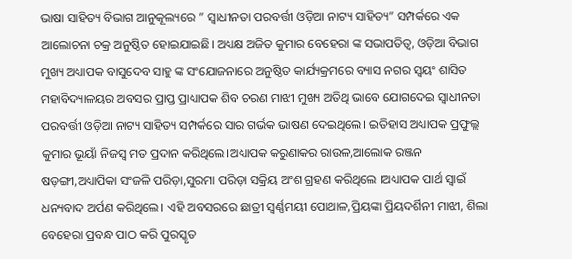ଭାଷା ସାହିତ୍ୟ ବିଭାଗ ଆନୁକୂଲ୍ୟରେ ” ସ୍ଵାଧୀନତା ପରବର୍ତ୍ତୀ ଓଡ଼ିଆ ନାଟ୍ୟ ସାହିତ୍ୟ” ସମ୍ପର୍କରେ ଏକ ଆଲୋଚନା ଚକ୍ର ଅନୁଷ୍ଠିତ ହୋଇଯାଇଛି। ଅଧ୍ୟକ୍ଷ ଅଜିତ କୁମାର ବେହେରା ଙ୍କ ସଭାପତିତ୍ବ, ଓଡ଼ିଆ ବିଭାଗ ମୁଖ୍ୟ ଅଧ୍ୟାପକ ବାସୁଦେବ ସାହୁ ଙ୍କ ସଂଯୋଜନାରେ ଅନୁଷ୍ଠିତ କାର୍ଯ୍ୟକ୍ରମରେ ବ୍ୟାସ ନଗର ସ୍ବୟଂ ଶାସିତ ମହାବିଦ୍ୟାଳୟର ଅବସର ପ୍ରାପ୍ତ ପ୍ରାଧ୍ୟାପକ ଶିବ ଚରଣ ମାଝୀ ମୁଖ୍ୟ ଅତିଥି ଭାବେ ଯୋଗଦେଇ ସ୍ଵାଧୀନତା ପରବର୍ତ୍ତୀ ଓଡ଼ିଆ ନାଟ୍ୟ ସାହିତ୍ୟ ସମ୍ପର୍କରେ ସାର ଗର୍ଭକ ଭାଷଣ ଦେଇଥିଲେ। ଇତିହାସ ଅଧ୍ୟାପକ ପ୍ରଫୁଲ୍ଲ କୁମାର ଭୂୟାଁ ନିଜସ୍ଵ ମତ ପ୍ରଦାନ କରିଥିଲେ।ଅଧ୍ୟାପକ କରୁଣାକର ରାଉଳ,ଆଲୋକ ରଞ୍ଜନ ଷଡ଼ଙ୍ଗୀ,ଅଧ୍ୟାପିକା ସଂଜଳି ପରିଡ଼ା,ସୁରମା ପରିଡ଼ା ସକ୍ରିୟ ଅଂଶ ଗ୍ରହଣ କରିଥିଲେ ।ଅଧ୍ୟାପକ ପାର୍ଥ ସ୍ୱାଇଁ ଧନ୍ୟବାଦ ଅର୍ପଣ କରିଥିଲେ। ଏହି ଅବସରରେ ଛାତ୍ରୀ ସ୍ଵର୍ଣ୍ଣମୟୀ ପୋଥାଳ,ପ୍ରିୟଙ୍କା ପ୍ରିୟଦର୍ଶିନୀ ମାଝୀ, ଶିଲା ବେହେରା ପ୍ରବନ୍ଧ ପାଠ କରି ପୁରସ୍କୃତ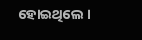ହୋଇଥିଲେ ।